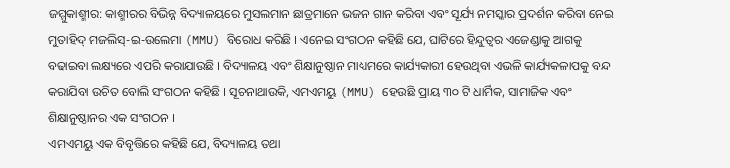ଜମ୍ମୁକାଶ୍ମୀର: କାଶ୍ମୀରର ବିଭିନ୍ନ ବିଦ୍ୟାଳୟରେ ମୁସଲମାନ ଛାତ୍ରମାନେ ଭଜନ ଗାନ କରିବା ଏବଂ ସୂର୍ଯ୍ୟ ନମସ୍କାର ପ୍ରଦର୍ଶନ କରିବା ନେଇ ମୁତାହିଦ୍ ମଜଲିସ୍-ଇ-ଉଲେମା (MMU) ବିରୋଧ କରିଛି । ଏନେଇ ସଂଗଠନ କହିଛି ଯେ, ଘାଟିରେ ହିନ୍ଦୁତ୍ୱର ଏଜେଣ୍ଡାକୁ ଆଗକୁ ବଢାଇବା ଲକ୍ଷ୍ୟରେ ଏପରି କରାଯାଉଛି । ବିଦ୍ୟାଳୟ ଏବଂ ଶିକ୍ଷାନୁଷ୍ଠାନ ମାଧ୍ୟମରେ କାର୍ଯ୍ୟକାରୀ ହେଉଥିବା ଏଭଳି କାର୍ଯ୍ୟକଳାପକୁ ବନ୍ଦ କରାଯିବା ଉଚିତ ବୋଲି ସଂଗଠନ କହିଛି । ସୂଚନାଥାଉକି, ଏମଏମୟୁ (MMU) ହେଉଛି ପ୍ରାୟ ୩୦ ଟି ଧାର୍ମିକ, ସାମାଜିକ ଏବଂ ଶିକ୍ଷାନୁଷ୍ଠାନର ଏକ ସଂଗଠନ ।
ଏମଏମୟୁ ଏକ ବିବୃତ୍ତିରେ କହିଛି ଯେ, ବିଦ୍ୟାଳୟ ତଥା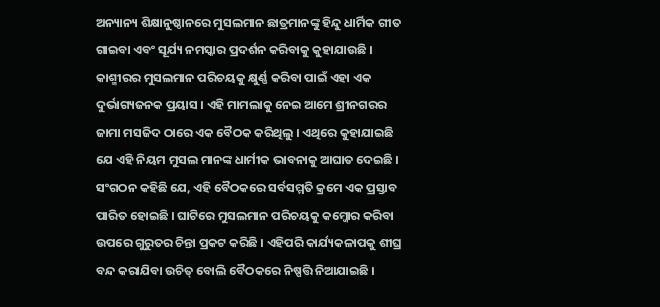ଅନ୍ୟାନ୍ୟ ଶିକ୍ଷାନୁଷ୍ଠାନରେ ମୁସଲମାନ ଛାତ୍ରମାନଙ୍କୁ ହିନ୍ଦୁ ଧାର୍ମିକ ଗୀତ ଗାଇବା ଏବଂ ସୂର୍ଯ୍ୟ ନମସ୍କାର ପ୍ରଦର୍ଶନ କରିବାକୁ କୁହାଯାଉଛି । କାଶ୍ମୀରର ମୁସଲମାନ ପରିଚୟକୁ କ୍ଷୁର୍ଣ୍ଣ କରିବା ପାଇଁ ଏହା ଏକ ଦୁର୍ଭାଗ୍ୟଜନକ ପ୍ରୟାସ । ଏହି ମାମଲାକୁ ନେଇ ଆମେ ଶ୍ରୀନଗରର ଜାମା ମସଜିଦ ଠାରେ ଏକ ବୈଠକ କରିଥିଲୁ । ଏଥିରେ କୁହାଯାଇଛି ଯେ ଏହି ନିୟମ ମୁସଲ ମାନଙ୍କ ଧାର୍ମୀକ ଭାବନାକୁ ଆଘାତ ଦେଇଛି । ସଂଗଠନ କହିଛି ଯେ, ଏହି ବୈଠକରେ ସର୍ବସମ୍ମତି କ୍ରମେ ଏକ ପ୍ରସ୍ତାବ ପାରିତ ହୋଇଛି । ଘାଟିରେ ମୁସଲମାନ ପରିଚୟକୁ କମ୍ଜୋର କରିବା ଉପରେ ଗୁରୁତର ଚିନ୍ତା ପ୍ରକଟ କରିଛି । ଏହିପରି କାର୍ଯ୍ୟକଳାପକୁ ଶୀଘ୍ର ବନ୍ଦ କରାଯିବା ଉଚିତ୍ ବୋଲି ବୈଠକରେ ନିଷ୍ପତ୍ତି ନିଆଯାଇଛି ।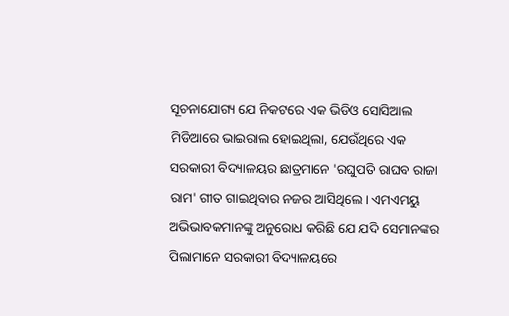ସୂଚନାଯୋଗ୍ୟ ଯେ ନିକଟରେ ଏକ ଭିଡିଓ ସୋସିଆଲ ମିଡିଆରେ ଭାଇରାଲ ହୋଇଥିଲା, ଯେଉଁଥିରେ ଏକ ସରକାରୀ ବିଦ୍ୟାଳୟର ଛାତ୍ରମାନେ 'ରଘୁପତି ରାଘବ ରାଜା ରାମ' ଗୀତ ଗାଇଥିବାର ନଜର ଆସିଥିଲେ । ଏମଏମୟୁ ଅଭିଭାବକମାନଙ୍କୁ ଅନୁରୋଧ କରିଛି ଯେ ଯଦି ସେମାନଙ୍କର ପିଲାମାନେ ସରକାରୀ ବିଦ୍ୟାଳୟରେ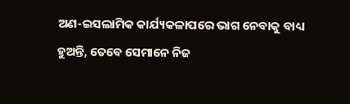ଅଣ-ଇସଲାମିକ କାର୍ଯ୍ୟକଳାପରେ ଭାଗ ନେବାକୁ ବାଧ୍ୟ ହୁଅନ୍ତି, ତେବେ ସେମାନେ ନିଜ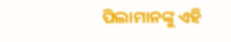ପିଲାମାନଙ୍କୁ ଏହି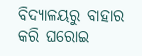ବିଦ୍ୟାଳୟରୁ ବାହାର କରି ଘରୋଇ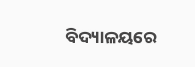ବିଦ୍ୟାଳୟରେ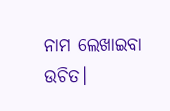ନାମ ଲେଖାଇବା ଉଚିତ।